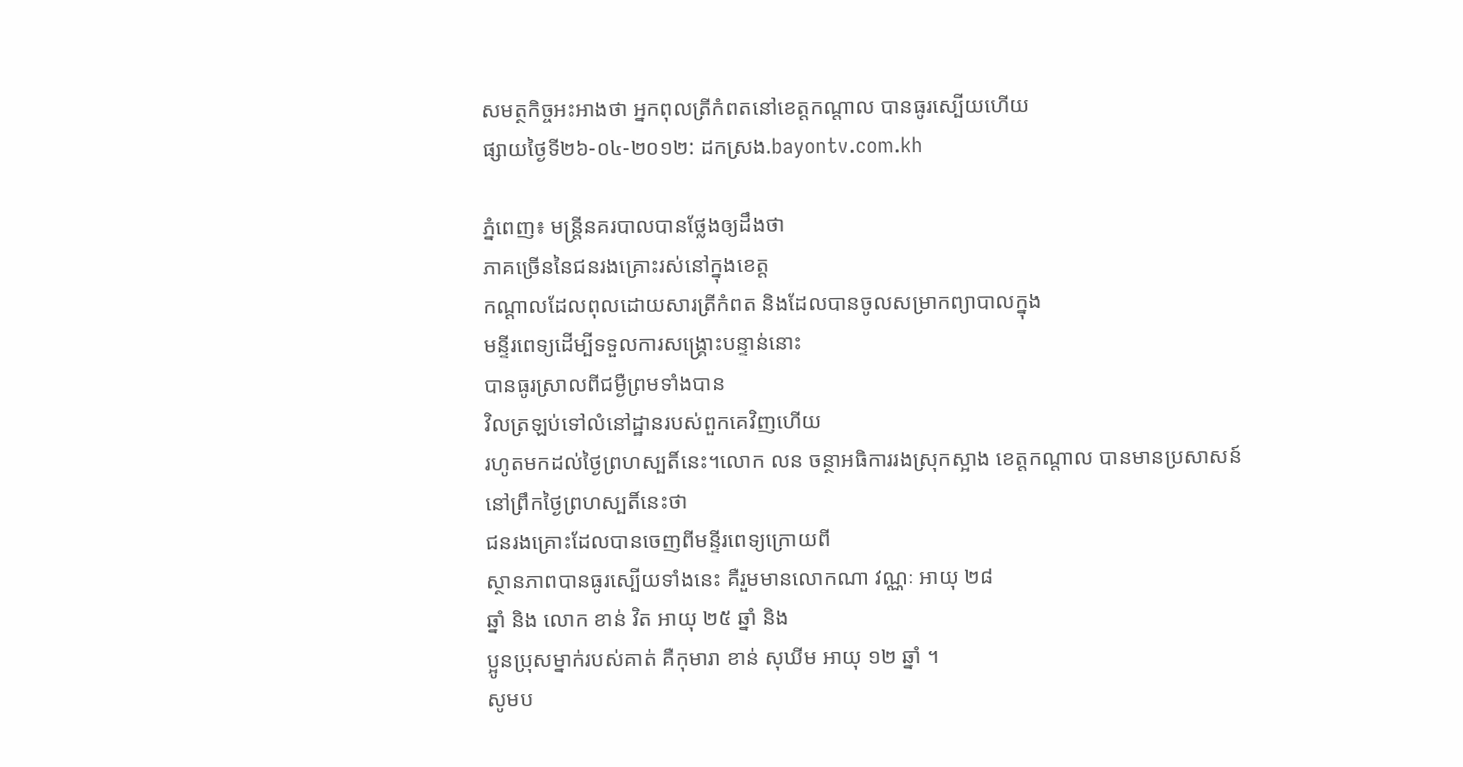សមត្ថកិច្ចអះអាងថា អ្នកពុលត្រីកំពតនៅខេត្តកណ្តាល បានធូរស្បើយហើយ
ផ្សាយថ្ងៃទី២៦-០៤-២០១២: ដកស្រង.bayontv.com.kh

ភ្នំពេញ៖ មន្រ្តីនគរបាលបានថ្លែងឲ្យដឹងថា
ភាគច្រើននៃជនរងគ្រោះរស់នៅក្នុងខេត្ត
កណ្តាលដែលពុលដោយសារត្រីកំពត និងដែលបានចូលសម្រាកព្យាបាលក្នុង
មន្ទីរពេទ្យដើម្បីទទួលការសង្រ្គោះបន្ទាន់នោះ
បានធូរស្រាលពីជម្ងឺព្រមទាំងបាន
វិលត្រឡប់ទៅលំនៅដ្ឋានរបស់ពួកគេវិញហើយ
រហូតមកដល់ថ្ងៃព្រហស្បតិ៍នេះ។លោក លន ចន្ថាអធិការរងស្រុកស្អាង ខេត្តកណ្តាល បានមានប្រសាសន៍
នៅព្រឹកថ្ងៃព្រហស្បតិ៍នេះថា
ជនរងគ្រោះដែលបានចេញពីមន្ទីរពេទ្យក្រោយពី
ស្ថានភាពបានធូរស្បើយទាំងនេះ គឺរួមមានលោកណា វណ្ណៈ អាយុ ២៨
ឆ្នាំ និង លោក ខាន់ វិត អាយុ ២៥ ឆ្នាំ និង
ប្អូនប្រុសម្នាក់របស់គាត់ គឺកុមារា ខាន់ សុឃីម អាយុ ១២ ឆ្នាំ ។
សូមប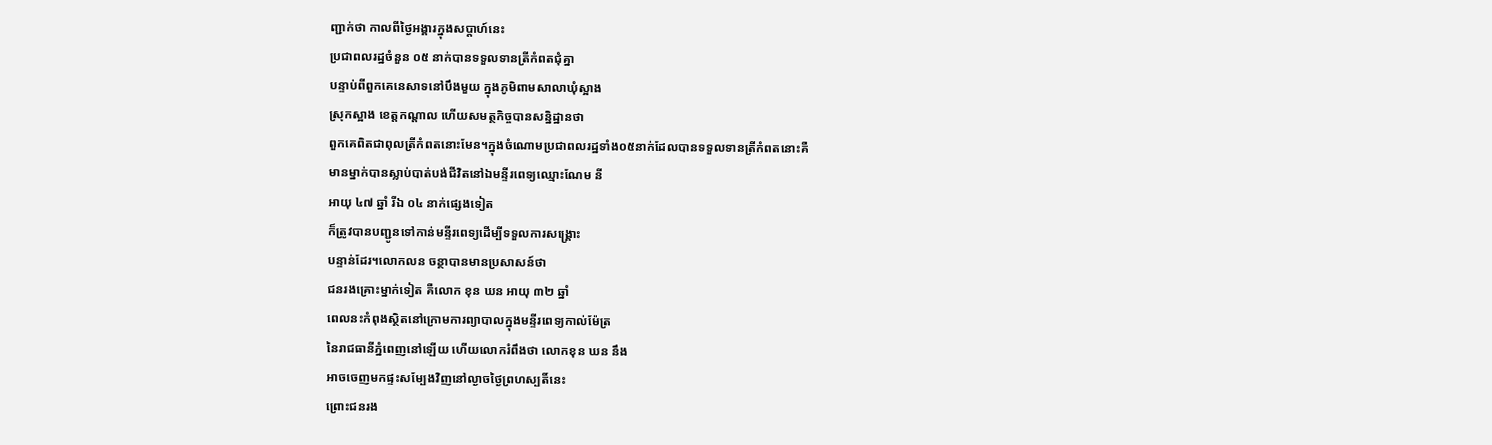ញ្ជាក់ថា កាលពីថ្ងៃអង្គារក្នុងសប្តាហ៍នេះ
ប្រជាពលរដ្ឋចំនួន ០៥ នាក់បានទទួលទានត្រីកំពតជុំគ្នា
បន្ទាប់ពីពួកគេនេសាទនៅបឹងមួយ ក្នុងភូមិពាមសាលាឃុំស្អាង
ស្រុកស្អាង ខេត្តកណ្តាល ហើយសមត្ថកិច្ចបានសន្និដ្ឋានថា
ពួកគេពិតជាពុលត្រីកំពតនោះមែន។ក្នុងចំណោមប្រជាពលរដ្ឋទាំង០៥នាក់ដែលបានទទួលទានត្រីកំពតនោះគឺ
មានម្នាក់បានស្លាប់បាត់បង់ជីវិតនៅឯមន្ទីរពេទ្យឈ្មោះណែម នី
អាយុ ៤៧ ឆ្នាំ រីឯ ០៤ នាក់ផ្សេងទៀត
ក៏ត្រូវបានបញ្ជូនទៅកាន់មន្ទីរពេទ្យដើម្បីទទួលការសង្រ្គោះ
បន្ទាន់ដែរ។លោកលន ចន្ថាបានមានប្រសាសន៍ថា
ជនរងគ្រោះម្នាក់ទៀត គឺលោក ខុន ឃន អាយុ ៣២ ឆ្នាំ
ពេលនះកំពុងស្ថិតនៅក្រោមការព្យាបាលក្នុងមន្ទីរពេទ្យកាល់ម៉ែត្រ
នៃរាជធានីភ្នំពេញនៅឡើយ ហើយលោករំពឹងថា លោកខុន ឃន នឹង
អាចចេញមកផ្ទះសម្បែងវិញនៅល្ងាចថ្ងៃព្រហស្បតិ៍នេះ
ព្រោះជនរង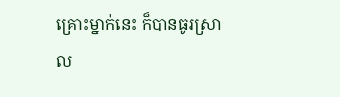គ្រោះម្នាក់នេះ ក៏បានធូរស្រាល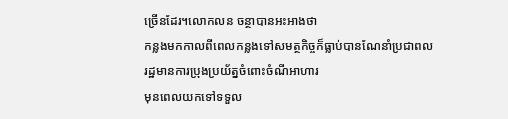ច្រើនដែរ។លោកលន ចន្ថាបានអះអាងថា
កន្លងមកកាលពីពេលកន្លងទៅសមត្ថកិច្ចក៏ធ្លាប់បានណែនាំប្រជាពល
រដ្ឋមានការប្រុងប្រយ័ត្នចំពោះចំណីអាហារ
មុនពេលយកទៅទទួល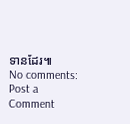ទានដែរ៕
No comments:
Post a Comment